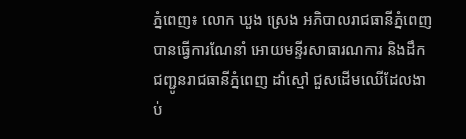ភ្នំពេញ៖ លោក ឃួង ស្រេង អភិបាលរាជធានីភ្នំពេញ បានធ្វើការណែនាំ អោយមន្ទីរសាធារណការ និងដឹកជញ្ជូនរាជធានីភ្នំពេញ ដាំស្មៅ ជួសដើមឈើដែលងាប់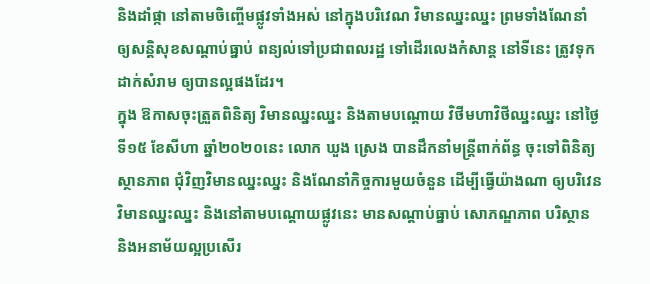និងដាំផ្កា នៅតាមចិញ្ចើមផ្លូវទាំងអស់ នៅក្នុងបរិវេណ វិមានឈ្នះឈ្នះ ព្រមទាំងណែនាំ ឲ្យសន្តិសុខសណ្តាប់ធ្នាប់ ពន្យល់ទៅប្រជាពលរដ្ឋ ទៅដើរលេងកំសាន្ត នៅទីនេះ ត្រូវទុកដាក់សំរាម ឲ្យបានល្អផងដែរ។
ក្នុង ឱកាសចុះត្រួតពិនិត្យ វិមានឈ្នះឈ្នះ និងតាមបណ្ដោយ វិថីមហាវិថីឈ្នះឈ្នះ នៅថ្ងៃទី១៥ ខែសីហា ឆ្នាំ២០២០នេះ លោក ឃួង ស្រេង បានដឹកនាំមន្ត្រីពាក់ព័ន្ធ ចុះទៅពិនិត្យស្ថានភាព ជុំវិញវិមានឈ្នះឈ្នះ និងណែនាំកិច្ចការមួយចំនួន ដើម្បីធ្វើយ៉ាងណា ឲ្យបរិវេនវិមានឈ្នះឈ្នះ និងនៅតាមបណ្តោយផ្លូវនេះ មានសណ្តាប់ធ្នាប់ សោភណ្ឌភាព បរិស្ថាន និងអនាម័យល្អប្រសើរ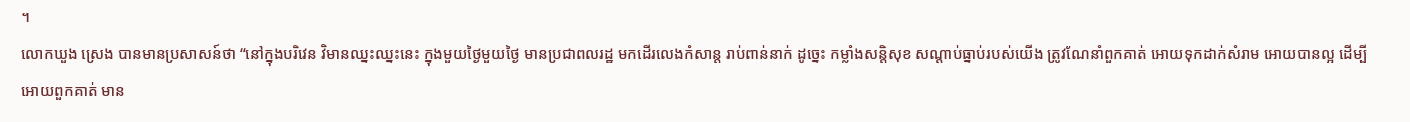។
លោកឃួង ស្រេង បានមានប្រសាសន៍ថា “នៅក្នុងបរិវេន វិមានឈ្នះឈ្នះនេះ ក្នុងមួយថ្ងៃមួយថ្ងៃ មានប្រជាពលរដ្ឋ មកដើរលេងកំសាន្ត រាប់ពាន់នាក់ ដូច្នេះ កម្លាំងសន្តិសុខ សណ្តាប់ធ្នាប់របស់យើង ត្រូវណែនាំពួកគាត់ អោយទុកដាក់សំរាម អោយបានល្អ ដើម្បីអោយពួកគាត់ មាន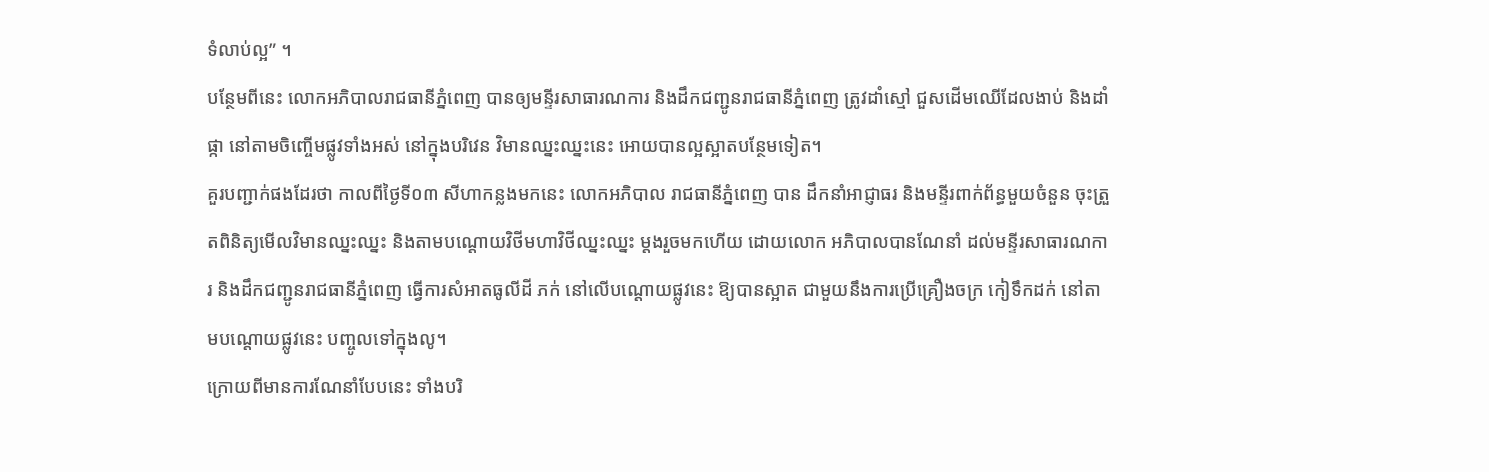ទំលាប់ល្អ” ។
បន្ថែមពីនេះ លោកអភិបាលរាជធានីភ្នំពេញ បានឲ្យមន្ទីរសាធារណការ និងដឹកជញ្ជូនរាជធានីភ្នំពេញ ត្រូវដាំស្មៅ ជួសដើមឈើដែលងាប់ និងដាំផ្កា នៅតាមចិញ្ចើមផ្លូវទាំងអស់ នៅក្នុងបរិវេន វិមានឈ្នះឈ្នះនេះ អោយបានល្អស្អាតបន្ថែមទៀត។
គួរបញ្ជាក់ផងដែរថា កាលពីថ្ងៃទី០៣ សីហាកន្លងមកនេះ លោកអភិបាល រាជធានីភ្នំពេញ បាន ដឹកនាំអាជ្ញាធរ និងមន្ទីរពាក់ព័ន្ធមួយចំនួន ចុះត្រួតពិនិត្យមើលវិមានឈ្នះឈ្នះ និងតាមបណ្ដោយវិថីមហាវិថីឈ្នះឈ្នះ ម្តងរួចមកហើយ ដោយលោក អភិបាលបានណែនាំ ដល់មន្ទីរសាធារណការ និងដឹកជញ្ជូនរាជធានីភ្នំពេញ ធ្វើការសំអាតធូលីដី ភក់ នៅលើបណ្ដោយផ្លូវនេះ ឱ្យបានស្អាត ជាមួយនឹងការប្រើគ្រឿងចក្រ កៀទឹកដក់ នៅតាមបណ្តោយផ្លូវនេះ បញ្ចូលទៅក្នុងលូ។
ក្រោយពីមានការណែនាំបែបនេះ ទាំងបរិ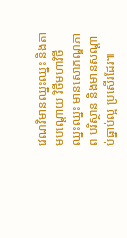វេណវិមានឈ្នះឈ្នះ និងតាមបណ្ដោយ វិថីមហាវិថីឈ្នះឈ្នះ មានសោភណ្ឌភាព បរិស្ថាន និងមានសណ្តាប់ធ្នាប់ល្អ ប្រសើរដែរ៕